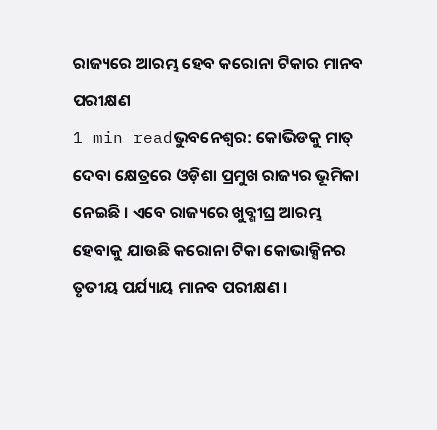ରାଜ୍ୟରେ ଆରମ୍ଭ ହେବ କରୋନା ଟିକାର ମାନବ ପରୀକ୍ଷଣ
1 min readଭୁବନେଶ୍ୱର: କୋଭିଡକୁ ମାତ୍ ଦେବା କ୍ଷେତ୍ରରେ ଓଡ଼ିଶା ପ୍ରମୁଖ ରାଜ୍ୟର ଭୂମିକା ନେଇଛି । ଏବେ ରାଜ୍ୟରେ ଖୁବ୍ଶୀଘ୍ର ଆରମ୍ଭ ହେବାକୁ ଯାଉଛି କରୋନା ଟିକା କୋଭାକ୍ସିନର ତୃତୀୟ ପର୍ଯ୍ୟାୟ ମାନବ ପରୀକ୍ଷଣ ।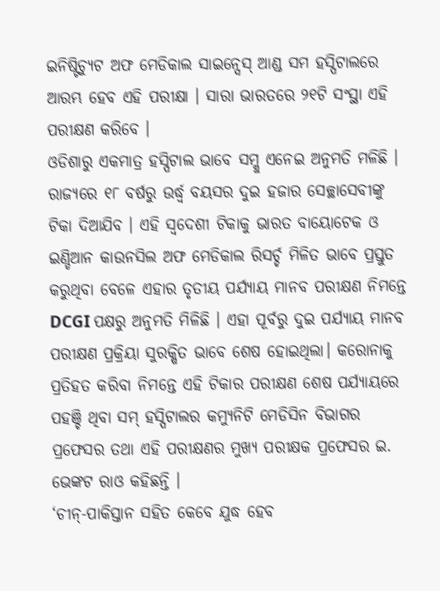ଇନିଷ୍ଟିଚ୍ୟୁଟ ଅଫ ମେଡିକାଲ ସାଇନ୍ସେସ୍ ଆଣ୍ଡ ସମ ହସ୍ପିଟାଲରେ ଆରମ୍ଭ ହେବ ଏହି ପରୀକ୍ଷା । ସାରା ଭାରତରେ ୨୧ଟି ସଂସ୍ଥା ଏହି ପରୀକ୍ଷଣ କରିବେ ।
ଓଡିଶାରୁ ଏକମାତ୍ର ହସ୍ପିଟାଲ ଭାବେ ସମ୍କୁ ଏନେଇ ଅନୁମତି ମଳିଛି । ରାଜ୍ୟରେ ୧୮ ବର୍ଷରୁ ଉର୍ଦ୍ଧ୍ବ ବୟସର ଦୁଇ ହଜାର ସେଚ୍ଛାସେବୀଙ୍କୁ ଟିକା ଦିଆଯିବ । ଏହି ସ୍ୱଦେଶୀ ଟିକାକୁ ଭାରତ ବାୟୋଟେକ ଓ ଇଣ୍ଡିଆନ କାଉନସିଲ ଅଫ ମେଡିକାଲ ରିସର୍ଚ୍ଚ ମିଳିତ ଭାବେ ପ୍ରସ୍ତୁତ କରୁଥିବା ବେଳେ ଏହାର ତୃତୀୟ ପର୍ଯ୍ୟାୟ ମାନବ ପରୀକ୍ଷଣ ନିମନ୍ତେ DCGI ପକ୍ଷରୁ ଅନୁମତି ମିଳିଛି । ଏହା ପୂର୍ବରୁ ଦୁଇ ପର୍ଯ୍ୟାୟ ମାନବ ପରୀକ୍ଷଣ ପ୍ରକ୍ରିୟା ସୁରକ୍ଷିତ ଭାବେ ଶେଷ ହୋଇଥିଲା। କରୋନାକୁ ପ୍ରତିହତ କରିବା ନିମନ୍ତେ ଏହି ଟିକାର ପରୀକ୍ଷଣ ଶେଷ ପର୍ଯ୍ୟାୟରେ ପହଞ୍ଚି ଥିବା ସମ୍ ହସ୍ପିଟାଲର କମ୍ୟୁନିଟି ମେଡିସିନ ବିଭାଗର ପ୍ରଫେସର ତଥା ଏହି ପରୀକ୍ଷଣର ମୁଖ୍ୟ ପରୀକ୍ଷକ ପ୍ରଫେସର ଇ. ଭେଙ୍କଟ ରାଓ କହିଛନ୍ତି ।
‘ଚୀନ୍-ପାକିସ୍ତାନ ସହିତ କେବେ ଯୁଦ୍ଧ ହେବ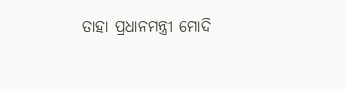ତାହା ପ୍ରଧାନମନ୍ତ୍ରୀ ମୋଦି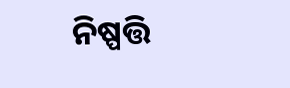ନିଷ୍ପତ୍ତି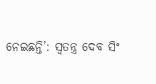ନେଇଛନ୍ତି’: ସ୍ୱତନ୍ତ୍ର ଦେବ ସିଂ